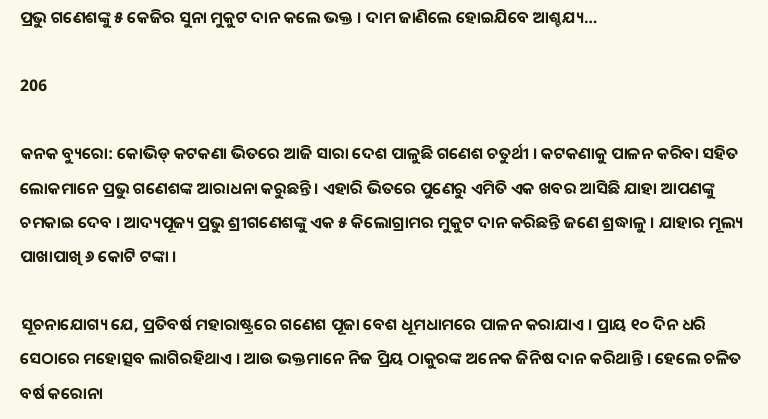ପ୍ରଭୁ ଗଣେଶଙ୍କୁ ୫ କେଜିର ସୁନା ମୁକୁଟ ଦାନ କଲେ ଭକ୍ତ । ଦାମ ଜାଣିଲେ ହୋଇଯିବେ ଆଶ୍ଚଯ୍ୟ…

206

କନକ ବ୍ୟୁରୋ: କୋଭିଡ୍ କଟକଣା ଭିତରେ ଆଜି ସାରା ଦେଶ ପାଳୁଛି ଗଣେଶ ଚତୁର୍ଥୀ । କଟକଣାକୁ ପାଳନ କରିବା ସହିତ ଲୋକମାନେ ପ୍ରଭୁ ଗଣେଶଙ୍କ ଆରାଧନା କରୁଛନ୍ତି । ଏହାରି ଭିତରେ ପୁଣେରୁ ଏମିତି ଏକ ଖବର ଆସିଛି ଯାହା ଆପଣଙ୍କୁ ଚମକାଇ ଦେବ । ଆଦ୍ୟପୂଜ୍ୟ ପ୍ରଭୁ ଶ୍ରୀଗଣେଶଙ୍କୁ ଏକ ୫ କିଲୋଗ୍ରାମର ମୁକୁଟ ଦାନ କରିଛନ୍ତି ଜଣେ ଶ୍ରଦ୍ଧାଳୁ । ଯାହାର ମୂଲ୍ୟ ପାଖାପାଖି ୬ କୋଟି ଟଙ୍କା ।

ସୂଚନାଯୋଗ୍ୟ ଯେ, ପ୍ରତିବର୍ଷ ମହାରାଷ୍ଟ୍ରରେ ଗଣେଶ ପୂଜା ବେଶ ଧୂମଧାମରେ ପାଳନ କରାଯାଏ । ପ୍ରାୟ ୧୦ ଦିନ ଧରି ସେଠାରେ ମହୋତ୍ସବ ଲାଗିରହିଥାଏ । ଆଉ ଭକ୍ତମାନେ ନିଜ ପ୍ରିୟ ଠାକୁରଙ୍କ ଅନେକ ଜିନିଷ ଦାନ କରିଥାନ୍ତି । ହେଲେ ଚଳିତ ବର୍ଷ କରୋନା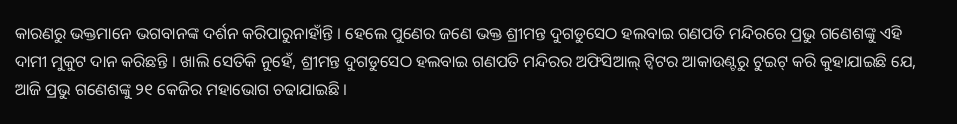କାରଣରୁ ଭକ୍ତମାନେ ଭଗବାନଙ୍କ ଦର୍ଶନ କରିପାରୁନାହାଁନ୍ତି । ହେଲେ ପୁଣେର ଜଣେ ଭକ୍ତ ଶ୍ରୀମନ୍ତ ଦୁଗଡୁସେଠ ହଲବାଇ ଗଣପତି ମନ୍ଦିରରେ ପ୍ରଭୁ ଗଣେଶଙ୍କୁ ଏହି ଦାମୀ ମୁକୁଟ ଦାନ କରିଛନ୍ତି । ଖାଲି ସେତିକି ନୁହେଁ, ଶ୍ରୀମନ୍ତ ଦୁଗଡୁସେଠ ହଲବାଇ ଗଣପତି ମନ୍ଦିରର ଅଫିସିଆଲ୍ ଟ୍ୱିଟର ଆକାଉଣ୍ଟରୁ ଟୁଇଟ୍ କରି କୁହାଯାଇଛି ଯେ, ଆଜି ପ୍ରଭୁ ଗଣେଶଙ୍କୁ ୨୧ କେଜିର ମହାଭୋଗ ଚଢାଯାଇଛି ।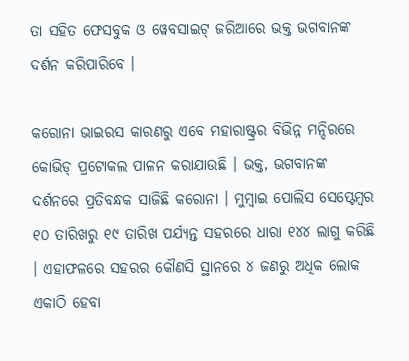ତା ସହିତ ଫେସବୁକ ଓ ୱେବସାଇଟ୍ ଜରିଆରେ ଭକ୍ତ ଭଗବାନଙ୍କ ଦର୍ଶନ କରିପାରିବେ ।

କରୋନା ଭାଇରସ କାରଣରୁ ଏବେ ମହାରାଷ୍ଟ୍ରର ବିଭିନ୍ନ ମନ୍ଦିରରେ କୋଭିଡ୍ ପ୍ରଟୋକଲ ପାଳନ କରାଯାଉଛି । ଭକ୍ତ, ଭଗବାନଙ୍କ ଦର୍ଶନରେ ପ୍ରତିବନ୍ଧକ ସାଜିଛି କରୋନା । ମୁମ୍ବାଇ ପୋଲିସ ସେପ୍ଟେମ୍ବର ୧୦ ତାରିଖରୁ ୧୯ ତାରିଖ ପର୍ଯ୍ୟନ୍ତ ସହରରେ ଧାରା ୧୪୪ ଲାଗୁ କରିଛି । ଏହାଫଳରେ ସହରର କୌଣସି ସ୍ଥାନରେ ୪ ଜଣରୁ ଅଧିକ ଲୋକ ଏକାଠି ହେବା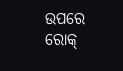ଉପରେ ରୋକ୍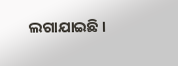ଲଗାଯାଇଛି ।